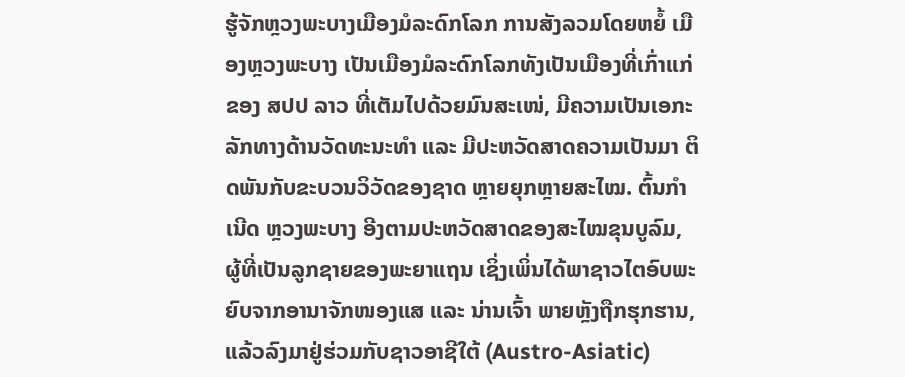ຮູ້ຈັກຫຼວງພະບາງເມືອງມໍລະດົກໂລກ ການສັງລວມໂດຍຫຍໍ້ ເມືອງຫຼວງພະບາງ ເປັນເມືອງມໍລະດົກໂລກທັງເປັນເມືອງທີ່ເກົ່າແກ່ຂອງ ສປປ ລາວ ທີ່ເຕັມໄປດ້ວຍມົນສະເໜ່, ມີຄວາມເປັນເອກະລັກທາງດ້ານວັດທະນະທຳ ແລະ ມີປະຫວັດສາດຄວາມເປັນມາ ຕິດພັນກັບຂະບວນວິວັດຂອງຊາດ ຫຼາຍຍຸກຫຼາຍສະໄໝ. ຕົ້ນກຳເນີດ ຫຼວງພະບາງ ອີງຕາມປະຫວັດສາດຂອງສະໄໝຂຸນບູລົມ, ຜູ້ທີ່ເປັນລູກຊາຍຂອງພະຍາແຖນ ເຊິ່ງເພິ່ນໄດ້ພາຊາວໄຕອົບພະຍົບຈາກອານາຈັກໜອງແສ ແລະ ນ່ານເຈົ້າ ພາຍຫຼັງຖືກຮຸກຮານ, ແລ້ວລົງມາຢູ່ຮ່ວມກັບຊາວອາຊີໃຕ້ (Austro-Asiatic)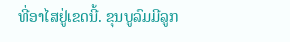ທີ່ອາໄສຢູ່ເຂດນີ້. ຂຸນບູລົມມີລູກ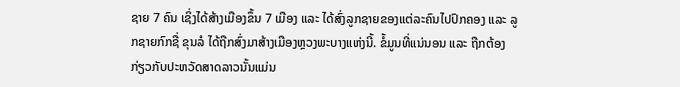ຊາຍ 7 ຄົນ ເຊິ່ງໄດ້ສ້າງເມືອງຂຶ້ນ 7 ເມືອງ ແລະ ໄດ້ສົ່ງລູກຊາຍຂອງແຕ່ລະຄົນໄປປົກຄອງ ແລະ ລູກຊາຍກົກຊື່ ຂຸນລໍ ໄດ້ຖືກສົ່ງມາສ້າງເມືອງຫຼວງພະບາງແຫ່ງນີ້. ຂໍ້ມູນທີ່ແນ່ນອນ ແລະ ຖືກຕ້ອງກ່ຽວກັບປະຫວັດສາດລາວນັ້ນແມ່ນ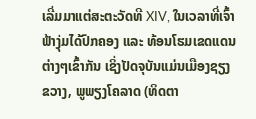ເລີ່ມມາແຕ່ສະຕະວັດທີ XIV, ໃນເວລາທີ່ເຈົ້າຟ້າງຸ່ມໄດ້ປົກຄອງ ແລະ ທ້ອນໂຮມເຂດແດນຕ່າງໆເຂົ້າກັນ ເຊິ່ງປັດຈຸບັນແມ່ນເມືອງຊຽງຂວາງ, ພູພຽງໂຄລາດ (ທິດຕາ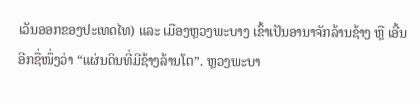ເວັນອອກຂອງປະເທດໄທ) ແລະ ເມືອງຫຼວງພະບາງ ເຂົ້າເປັນອານາຈັກລ້ານຊ້າງ ຫຼື ເອີ້ນອີກຊື່ໜຶ່ງວ່າ “ແຜ່ນດິນທີ່ມີຊ້າງລ້ານໂຕ”. ຫຼວງພະບາ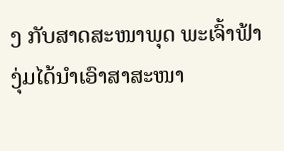ງ ກັບສາດສະໜາພຸດ ພະເຈົ້າຟ້າງຸ່ມໄດ້ນຳເອົາສາສະໜາ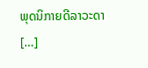ພຸດນິກາຍດີລາວະດາ […]